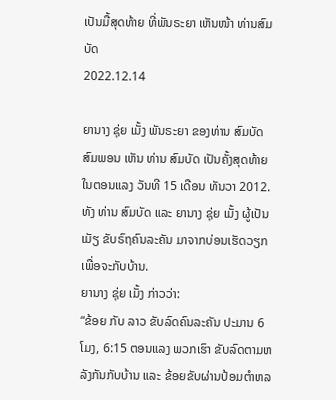ເປັນມື້ສຸດທ້າຍ ທີ່ພັນຣະຍາ ເຫັນໜ້າ ທ່ານສົມບັດ
2022.12.14

ຍານາງ ຊຸ່ຍ ເມັ້ງ ພັນຣະຍາ ຂອງທ່ານ ສົມບັດ ສົມພອນ ເຫັນ ທ່ານ ສົມບັດ ເປັນຄັ້ງສຸດທ້າຍ ໃນຕອນແລງ ວັນທີ 15 ເດືອນ ທັນວາ 2012. ທັງ ທ່ານ ສົມບັດ ແລະ ຍານາງ ຊຸ່ຍ ເມັ້ງ ຜູ້ເປັນເມັຽ ຂັບຣົຖຄົນລະຄັນ ມາຈາກບ່ອນເຮັດວຽກ ເພື່ອຈະກັບບ້ານ.
ຍານາງ ຊຸ່ຍ ເມັ້ງ ກ່າວວ່າ:
“ຂ້ອຍ ກັບ ລາວ ຂັບລົດຄົນລະຄັນ ປະມານ 6 ໂມງ, 6:15 ຕອນແລງ ພວກເຮົາ ຂັບລົດຕາມຫລັງກັນກັບບ້ານ ແລະ ຂ້ອຍຂັບຜ່ານປ້ອມຕຳຫລ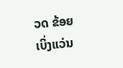ວດ ຂ້ອຍ ເບິ່ງແວ່ນ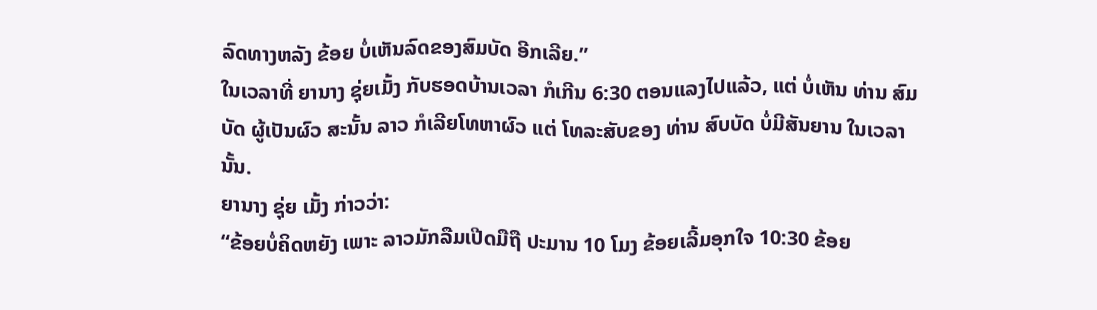ລົດທາງຫລັງ ຂ້ອຍ ບໍ່ເຫັນລົດຂອງສົມບັດ ອີກເລີຍ.”
ໃນເວລາທີ່ ຍານາງ ຊຸ່ຍເມັ້ງ ກັບຮອດບ້ານເວລາ ກໍເກີນ 6:30 ຕອນແລງໄປແລ້ວ, ແຕ່ ບໍ່ເຫັນ ທ່ານ ສົມບັດ ຜູ້ເປັນຜົວ ສະນັ້ນ ລາວ ກໍເລີຍໂທຫາຜົວ ແຕ່ ໂທລະສັບຂອງ ທ່ານ ສົບບັດ ບໍ່ມີສັນຍານ ໃນເວລານັ້ນ.
ຍານາງ ຊຸ່ຍ ເມັ້ງ ກ່າວວ່າ:
“ຂ້ອຍບໍ່ຄິດຫຍັງ ເພາະ ລາວມັກລືມເປີດມືຖື ປະມານ 10 ໂມງ ຂ້ອຍເລີ້ມອຸກໃຈ 10:30 ຂ້ອຍ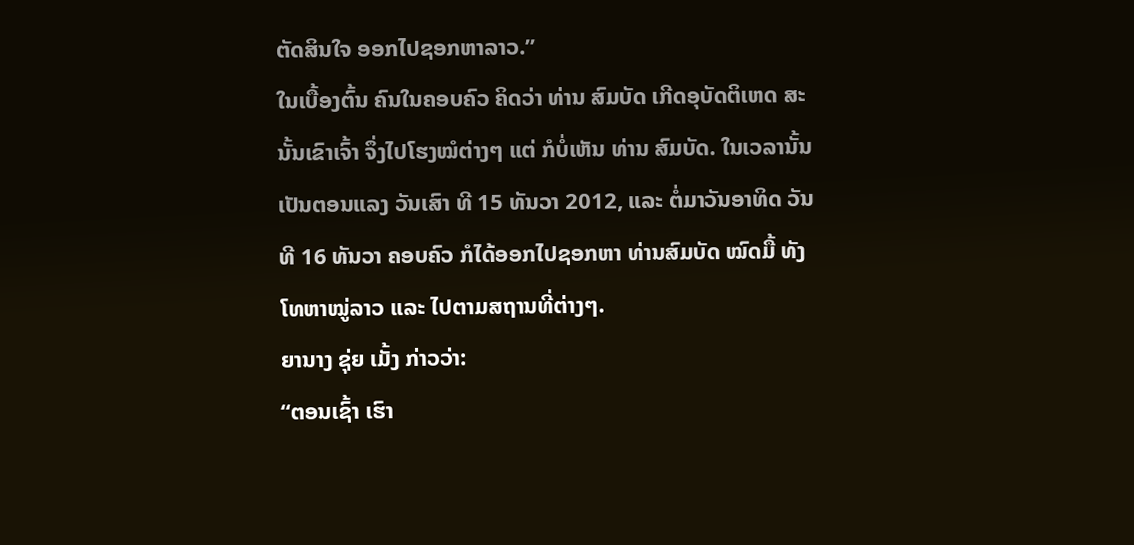ຕັດສິນໃຈ ອອກໄປຊອກຫາລາວ.”
ໃນເບື້ອງຕົ້ນ ຄົນໃນຄອບຄົວ ຄິດວ່າ ທ່ານ ສົມບັດ ເກີດອຸບັດຕິເຫດ ສະນັ້ນເຂົາເຈົ້າ ຈຶ່ງໄປໂຮງໝໍຕ່າງໆ ແຕ່ ກໍບໍ່ເຫັນ ທ່ານ ສົມບັດ. ໃນເວລານັ້ນ ເປັນຕອນແລງ ວັນເສົາ ທີ 15 ທັນວາ 2012, ແລະ ຕໍ່ມາວັນອາທິດ ວັນທີ 16 ທັນວາ ຄອບຄົວ ກໍໄດ້ອອກໄປຊອກຫາ ທ່ານສົມບັດ ໝົດມື້ ທັງໂທຫາໝູ່ລາວ ແລະ ໄປຕາມສຖານທີ່ຕ່າງໆ.
ຍານາງ ຊຸ່ຍ ເມັ້ງ ກ່າວວ່າ:
“ຕອນເຊົ້າ ເຮົາ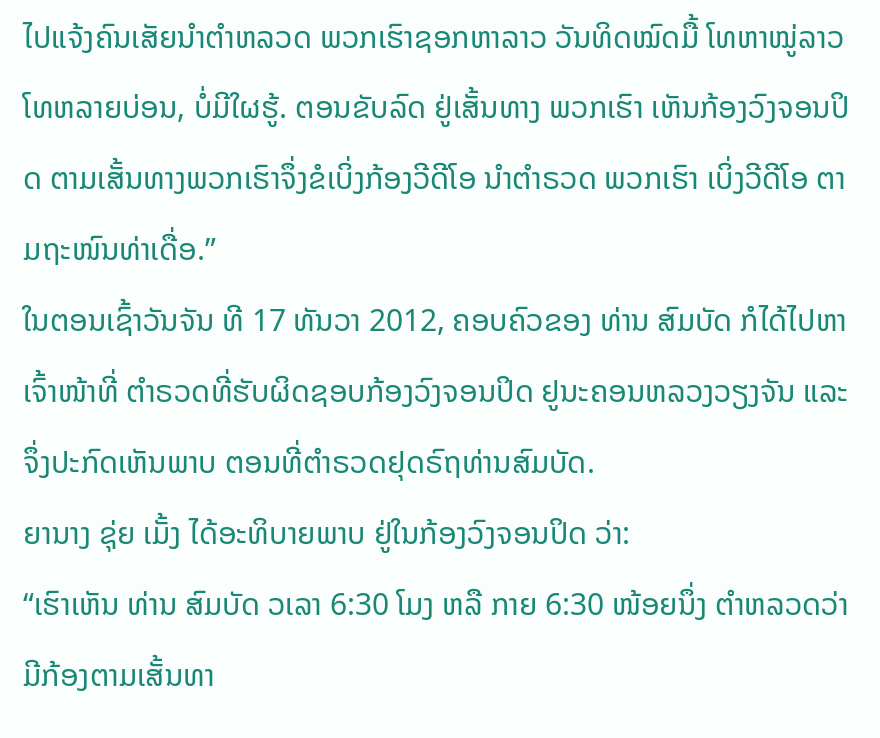ໄປແຈ້ງຄົນເສັຍນຳຕຳຫລວດ ພວກເຮົາຊອກຫາລາວ ວັນທິດໝົດມື້ ໂທຫາໝູ່ລາວ ໂທຫລາຍບ່ອນ, ບໍ່ມີໃຜຮູ້. ຕອນຂັບລົດ ຢູ່ເສັ້ນທາງ ພວກເຮົາ ເຫັນກ້ອງວົງຈອນປິດ ຕາມເສັ້ນທາງພວກເຮົາຈຶ່ງຂໍເບິ່ງກ້ອງວີດີໂອ ນຳຕຳຣວດ ພວກເຮົາ ເບິ່ງວີດີໂອ ຕາມຖະໜົນທ່າເດື່ອ.”
ໃນຕອນເຊົ້າວັນຈັນ ທີ 17 ທັນວາ 2012, ຄອບຄົວຂອງ ທ່ານ ສົມບັດ ກໍໄດ້ໄປຫາເຈົ້າໜ້າທີ່ ຕຳຣວດທີ່ຮັບຜິດຊອບກ້ອງວົງຈອນປິດ ຢູນະຄອນຫລວງວຽງຈັນ ແລະ ຈຶ່ງປະກົດເຫັນພາບ ຕອນທີ່ຕຳຣວດຢຸດຣົຖທ່ານສົມບັດ.
ຍານາງ ຊຸ່ຍ ເມັ້ງ ໄດ້ອະທິບາຍພາບ ຢູ່ໃນກ້ອງວົງຈອນປິດ ວ່າ:
“ເຮົາເຫັນ ທ່ານ ສົມບັດ ວເລາ 6:30 ໂມງ ຫລື ກາຍ 6:30 ໜ້ອຍນຶ່ງ ຕຳຫລວດວ່າ ມີກ້ອງຕາມເສັ້ນທາ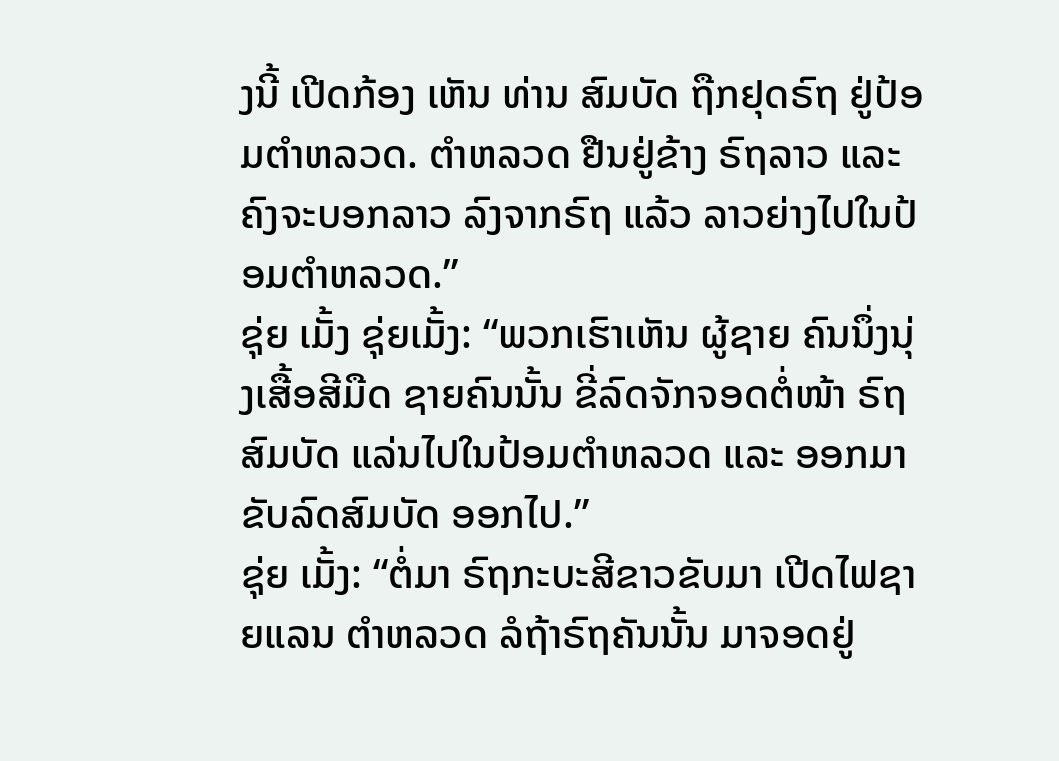ງນີ້ ເປີດກ້ອງ ເຫັນ ທ່ານ ສົມບັດ ຖືກຢຸດຣົຖ ຢູ່ປ້ອມຕຳຫລວດ. ຕຳຫລວດ ຢືນຢູ່ຂ້າງ ຣົຖລາວ ແລະ ຄົງຈະບອກລາວ ລົງຈາກຣົຖ ແລ້ວ ລາວຍ່າງໄປໃນປ້ອມຕຳຫລວດ.”
ຊຸ່ຍ ເມັ້ງ ຊຸ່ຍເມັ້ງ: “ພວກເຮົາເຫັນ ຜູ້ຊາຍ ຄົນນຶ່ງນຸ່ງເສື້ອສີມືດ ຊາຍຄົນນັ້ນ ຂີ່ລົດຈັກຈອດຕໍ່ໜ້າ ຣົຖສົມບັດ ແລ່ນໄປໃນປ້ອມຕຳຫລວດ ແລະ ອອກມາຂັບລົດສົມບັດ ອອກໄປ.”
ຊຸ່ຍ ເມັ້ງ: “ຕໍ່ມາ ຣົຖກະບະສີຂາວຂັບມາ ເປີດໄຟຊາຍແລນ ຕຳຫລວດ ລໍຖ້າຣົຖຄັນນັ້ນ ມາຈອດຢູ່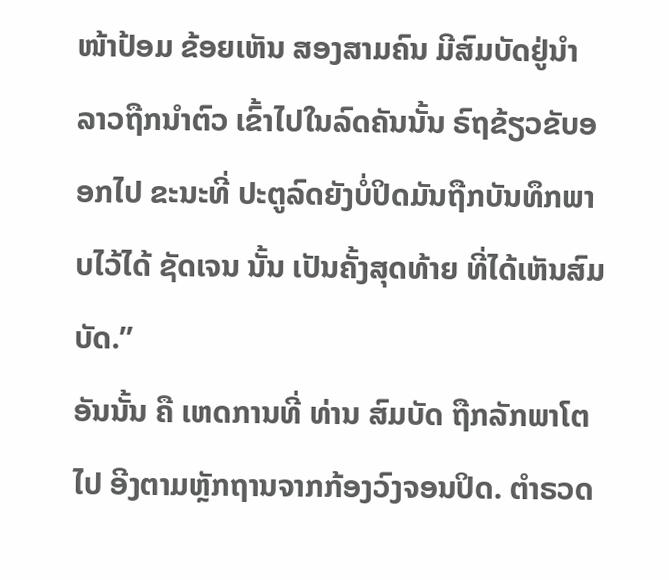ໜ້າປ້ອມ ຂ້ອຍເຫັນ ສອງສາມຄົນ ມີສົມບັດຢູ່ນຳ ລາວຖືກນຳຕົວ ເຂົ້າໄປໃນລົດຄັນນັ້ນ ຣົຖຂ້ຽວຂັບອອກໄປ ຂະນະທີ່ ປະຕູລົດຍັງບໍ່ປິດມັນຖືກບັນທຶກພາບໄວ້ໄດ້ ຊັດເຈນ ນັ້ນ ເປັນຄັ້ງສຸດທ້າຍ ທີ່ໄດ້ເຫັນສົມບັດ.”
ອັນນັ້ນ ຄື ເຫດການທີ່ ທ່ານ ສົມບັດ ຖືກລັກພາໂຕໄປ ອີງຕາມຫຼັກຖານຈາກກ້ອງວົງຈອນປິດ. ຕຳຣວດ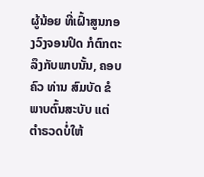ຜູ້ນ້ອຍ ທີ່ເຝົ້າສູນກອງວົງຈອນປິດ ກໍຕົກຕະລຶງກັບພາບນັ້ນ, ຄອບຄົວ ທ່ານ ສົມບັດ ຂໍພາບຕົ້ນສະບັບ ແຕ່ ຕຳຣວດບໍ່ໃຫ້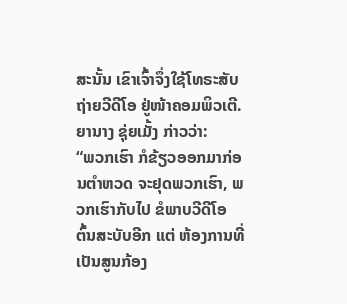ສະນັ້ນ ເຂົາເຈົ້າຈຶ່ງໃຊ້ໂທຣະສັບຖ່າຍວີດີໂອ ຢູ່ໜ້າຄອມພິວເຕີ.
ຍານາງ ຊຸ່ຍເມັ້ງ ກ່າວວ່າ:
“ພວກເຮົາ ກໍຂ້ຽວອອກມາກ່ອນຕຳຫວດ ຈະຢຸດພວກເຮົາ, ພວກເຮົາກັບໄປ ຂໍພາບວີດີໂອ ຕົ້ນສະບັບອີກ ແຕ່ ຫ້ອງການທີ່ເປັນສູນກ້ອງ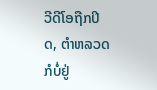ວີດີໂອຖືກປິດ, ຕຳຫລວດກໍບໍ່ຢູ່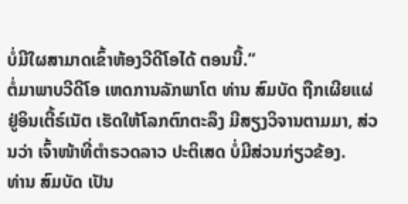ບໍ່ມີໃຜສາມາດເຂົ້າຫ້ອງວີດີໂອໄດ້ ຕອນນີ້.”
ຕໍ່ມາພາບວີດີໂອ ເຫດການລັກພາໂຕ ທ່ານ ສົມບັດ ຖືກເຜີຍແຜ່ ຢູ່ອິນເຕີ້ຣ໌ເນັຕ ເຮັດໃຫ້ໂລກຕົກຕະລຶງ ມີສຽງວິຈານຕາມມາ, ສ່ວນວ່າ ເຈົ້າໜ້າທີ່ຕຳຣວດລາວ ປະຕິເສດ ບໍ່ມີສ່ວນກ່ຽວຂ້ອງ.
ທ່ານ ສົມບັດ ເປັນ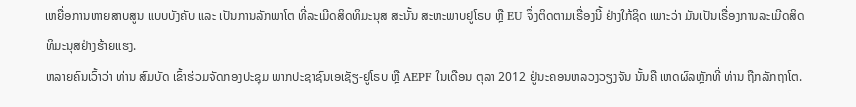ເຫຍື່ອການຫາຍສາບສູນ ແບບບັງຄັບ ແລະ ເປັນການລັກພາໂຕ ທີ່ລະເມີດສິດທິມະນຸສ ສະນັ້ນ ສະຫະພາບຢູໂຣບ ຫຼື EU ຈຶ່ງຕິດຕາມເຣື່ອງນີ້ ຢ່າງໃກ້ຊິດ ເພາະວ່າ ມັນເປັນເຣື່ອງການລະເມີດສິດທິມະນຸສຢ່າງຮ້າຍແຮງ.
ຫລາຍຄົນເວົ້າວ່າ ທ່ານ ສົມບັດ ເຂົ້າຮ່ວມຈັດກອງປະຊຸມ ພາກປະຊາຊົນເອເຊັຽ-ຢູໂຣບ ຫຼື AEPF ໃນເດືອນ ຕຸລາ 2012 ຢູ່ນະຄອນຫລວງວຽງຈັນ ນັ້ນຄື ເຫດຜົລຫຼັກທີ່ ທ່ານ ຖືກລັກຖາໂຕ.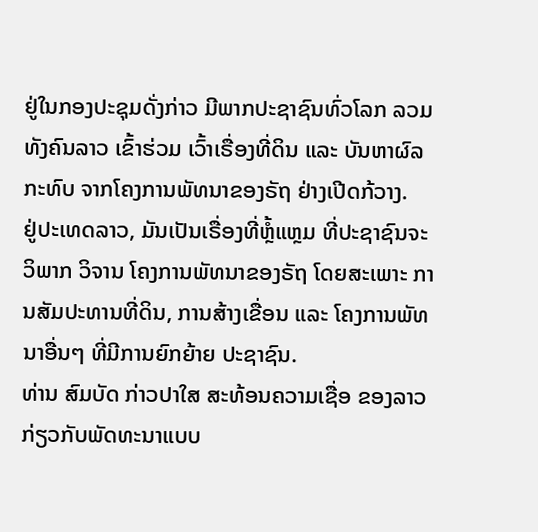ຢູ່ໃນກອງປະຊຸມດັ່ງກ່າວ ມີພາກປະຊາຊົນທົ່ວໂລກ ລວມທັງຄົນລາວ ເຂົ້າຮ່ວມ ເວົ້າເຣື່ອງທີ່ດິນ ແລະ ບັນຫາຜົລກະທົບ ຈາກໂຄງການພັທນາຂອງຣັຖ ຢ່າງເປີດກ້ວາງ.
ຢູ່ປະເທດລາວ, ມັນເປັນເຣື່ອງທີ່ຫຼໍ້ແຫຼມ ທີ່ປະຊາຊົນຈະວິພາກ ວິຈານ ໂຄງການພັທນາຂອງຣັຖ ໂດຍສະເພາະ ການສັມປະທານທີ່ດິນ, ການສ້າງເຂື່ອນ ແລະ ໂຄງການພັທນາອື່ນໆ ທີ່ມີການຍົກຍ້າຍ ປະຊາຊົນ.
ທ່ານ ສົມບັດ ກ່າວປາໃສ ສະທ້ອນຄວາມເຊື່ອ ຂອງລາວ ກ່ຽວກັບພັດທະນາແບບ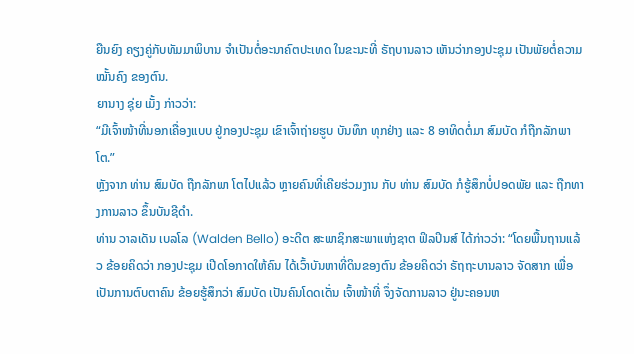ຍືນຍົງ ຄຽງຄູ່ກັບທັມມາພິບານ ຈຳເປັນຕໍ່ອະນາຄົຕປະເທດ ໃນຂະນະທີ່ ຣັຖບານລາວ ເຫັນວ່າກອງປະຊຸມ ເປັນພັຍຕໍ່ຄວາມໝັ້ນຄົງ ຂອງຕົນ.
ຍານາງ ຊຸ່ຍ ເມັ້ງ ກ່າວວ່າ:
“ມີເຈົ້າໜ້າທີ່ນອກເຄື່ອງແບບ ຢູ່ກອງປະຊຸມ ເຂົາເຈົ້າຖ່າຍຮູບ ບັນທຶກ ທຸກຢ່າງ ແລະ 8 ອາທິດຕໍ່ມາ ສົມບັດ ກໍຖືກລັກພາໂຕ.”
ຫຼັງຈາກ ທ່ານ ສົມບັດ ຖືກລັກພາ ໂຕໄປແລ້ວ ຫຼາຍຄົນທີ່ເຄີຍຮ່ວມງານ ກັບ ທ່ານ ສົມບັດ ກໍຮູ້ສຶກບໍ່ປອດພັຍ ແລະ ຖືກທາງການລາວ ຂຶ້ນບັນຊີດຳ.
ທ່ານ ວາລເດັນ ເບລໂລ (Walden Bello) ອະດີຕ ສະພາຊິກສະພາແຫ່ງຊາຕ ຟິລປິນສ໌ ໄດ້ກ່າວວ່າ: “ໂດຍພື້ນຖານແລ້ວ ຂ້ອຍຄິດວ່າ ກອງປະຊຸມ ເປີດໂອກາດໃຫ້ຄົນ ໄດ້ເວົ້າບັນຫາທີ່ດິນຂອງຕົນ ຂ້ອຍຄິດວ່າ ຣັຖຖະບານລາວ ຈັດສາກ ເພື່ອເປັນການຕົບຕາຄົນ ຂ້ອຍຮູ້ສຶກວ່າ ສົມບັດ ເປັນຄົນໂດດເດັ່ນ ເຈົ້າໜ້າທີ່ ຈຶ່ງຈັດການລາວ ຢູ່ນະຄອນຫ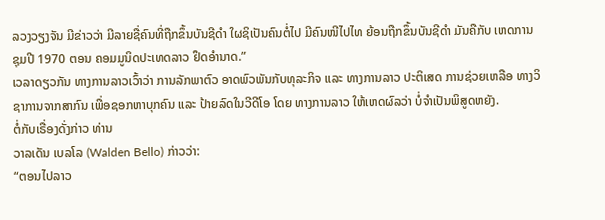ລວງວຽງຈັນ ມີຂ່າວວ່າ ມີລາຍຊື່ຄົນທີ່ຖືກຂຶ້ນບັນຊີດຳ ໃຜຊິເປັນຄົນຕໍ່ໄປ ມີຄົນໜີໄປໄທ ຍ້ອນຖືກຂຶ້ນບັນຊີດຳ ມັນຄືກັບ ເຫດການຊຸມປີ 1970 ຕອນ ຄອມມູນິດປະເທດລາວ ຢຶດອຳນາດ.”
ເວລາດຽວກັນ ທາງການລາວເວົ້າວ່າ ການລັກພາຕົວ ອາດພົວພັນກັບທຸລະກິຈ ແລະ ທາງການລາວ ປະຕິເສດ ການຊ່ວຍເຫລືອ ທາງວິຊາການຈາກສາກົນ ເພື່ອຊອກຫາບຸກຄົນ ແລະ ປ້າຍລົດໃນວີດີໂອ ໂດຍ ທາງການລາວ ໃຫ້ເຫດຜົລວ່າ ບໍ່ຈຳເປັນພິສູດຫຍັງ.
ຕໍ່ກັບເຣື່ອງດັ່ງກ່າວ ທ່ານ
ວາລເດັນ ເບລໂລ (Walden Bello) ກ່າວວ່າ:
“ຕອນໄປລາວ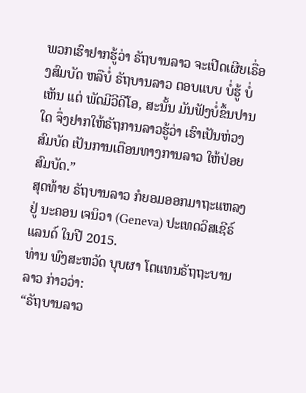ພວກເຮົາຢາກຮູ້ວ່າ ຣັຖບານລາວ ຈະເປີດເຜີຍເຣື່ອງສົມບັດ ຫລືບໍ່ ຣັຖບານລາວ ຕອບແບບ ບໍ່ຮູ້ ບໍ່ເຫັນ ແຕ່ ພັດມີວີດີໂອ, ສະນັ້ນ ມັນຟັງບໍ່ຂຶ້ນປານໃດ ຈຶ່ງຢາກໃຫ້ຣັຖການລາວຮູ້ວ່າ ເຮົາເປັນຫ່ວງສົມບັດ ເປັນການເຕືອນທາງການລາວ ໃຫ້ປ່ອຍສົມບັດ.”
ສຸດທ້າຍ ຣັຖບານລາວ ກໍຍອມອອກມາຖະແຫລງ ຢູ່ ນະຄອນ ເຈນິວາ (Geneva) ປະເທດວິສເຊີຣ໌ແລນດ໌ ໃນປີ 2015.
ທ່ານ ພົງສະຫວັດ ບຸບຜາ ໂຕແທນຣັຖຖະບານລາວ ກ່າວວ່າ:
“ຣັຖບານລາວ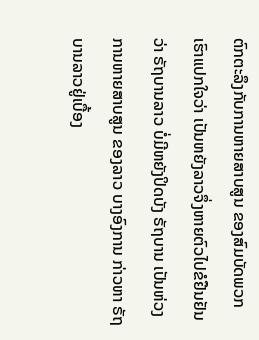ຕົກຕະລຶງກັບການຫາຍສາບສູນ ຂອງສົມບັດພວກເຮົາແປກໃຈວ່າ ເປັນຫຍັງລາວຈຶ່ງຫາຍຕົວໄປຂໍຢືນຢັນວ່າ ຣັຖບານລາວ ບໍ່ມີຫຍັງປິດບັງ ຣັຖບານ ເປັນຫ່ວງການຫາຍສາບສູນ ຂອງລາວ ບາງອົງການ ກ່າວຫາ ຣັຖບານລາວຢູ່ເບື້ອງ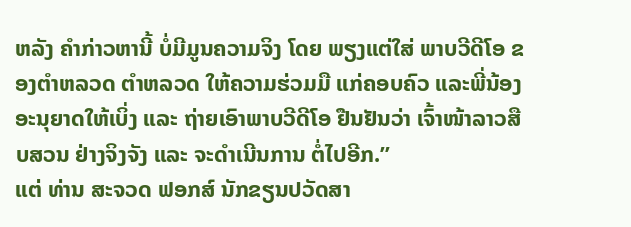ຫລັງ ຄຳກ່າວຫານີ້ ບໍ່ມີມູນຄວາມຈິງ ໂດຍ ພຽງແຕ່ໃສ່ ພາບວີດີໂອ ຂອງຕຳຫລວດ ຕຳຫລວດ ໃຫ້ຄວາມຮ່ວມມື ແກ່ຄອບຄົວ ແລະພີ່ນ້ອງ ອະນຸຍາດໃຫ້ເບິ່ງ ແລະ ຖ່າຍເອົາພາບວີດີໂອ ຢືນຢັນວ່າ ເຈົ້າໜ້າລາວສືບສວນ ຢ່າງຈິງຈັງ ແລະ ຈະດຳເນີນການ ຕໍ່ໄປອີກ.”
ແຕ່ ທ່ານ ສະຈວດ ຟອກສ໌ ນັກຂຽນປວັດສາ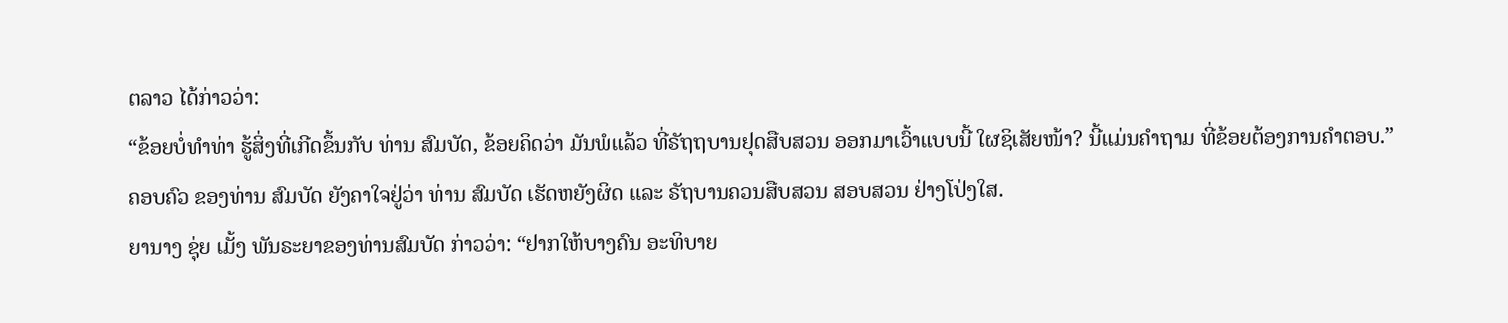ຕລາວ ໄດ້ກ່າວວ່າ:
“ຂ້ອຍບໍ່ທຳທ່າ ຮູ້ສິ່ງທີ່ເກີດຂຶ້ນກັບ ທ່ານ ສົມບັດ, ຂ້ອຍຄິດວ່າ ມັນພໍແລ້ວ ທີ່ຣັຖຖບານຢຸດສືບສວນ ອອກມາເວົ້າແບບນີ້ ໃຜຊິເສັຍໜ້າ? ນີ້ແມ່ນຄຳຖາມ ທີ່ຂ້ອຍຕ້ອງການຄຳຕອບ.”
ຄອບຄົວ ຂອງທ່ານ ສົມບັດ ຍັງຄາໃຈຢູ່ວ່າ ທ່ານ ສົມບັດ ເຮັດຫຍັງຜິດ ແລະ ຣັຖບານຄວນສືບສວນ ສອບສວນ ຢ່າງໂປ່ງໃສ.
ຍານາງ ຊຸ່ຍ ເມັ້ງ ພັນຣະຍາຂອງທ່ານສົມບັດ ກ່າວວ່າ: “ຢາກໃຫ້ບາງຄົນ ອະທິບາຍ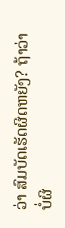ວ່າ ສົມບັດເຮັດຜິດຫຍັງ? ຖ້າວ່າບໍ່ຜິ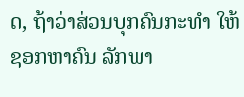ດ, ຖ້າວ່າສ່ວນບຸກຄົນກະທຳ ໃຫ້ຊອກຫາຄົນ ລັກພາ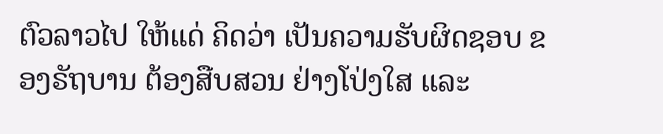ຕົວລາວໄປ ໃຫ້ແດ່ ຄິດວ່າ ເປັນຄວາມຮັບຜິດຊອບ ຂອງຣັຖບານ ຕ້ອງສືບສວນ ຢ່າງໂປ່ງໃສ ແລະ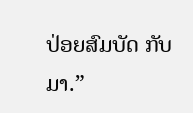ປ່ອຍສົມບັດ ກັບມາ.”